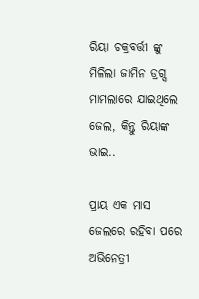ରିୟା ଚକ୍ରବର୍ତ୍ତୀ ଙ୍କୁ ମିଳିଲା ଜାମିନ ଡ୍ରଗ୍ସ ମାମଲାରେ ଯାଇଥିଲେ ଜେଲ, କିନ୍ତୁ ରିୟାଙ୍କ ଭାଇ..

ପ୍ରାୟ ଏକ ମାସ ଜେଲରେ ରହିବା ପରେ ଅଭିନେତ୍ରୀ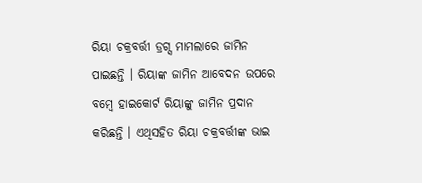ରିୟା ଚକ୍ରବର୍ତ୍ତୀ ଡ୍ରଗ୍ସ ମାମଲାରେ ଜାମିନ ପାଇଛନ୍ତି । ରିୟାଙ୍କ ଜାମିନ ଆବେଦନ ଉପରେ ବମ୍ବେ ହାଇକୋର୍ଟ ରିୟାଙ୍କୁ ଜାମିନ ପ୍ରଦାନ କରିଛନ୍ତି । ଏଥିସହିତ ରିୟା ଚକ୍ରବର୍ତ୍ତୀଙ୍କ ଭାଇ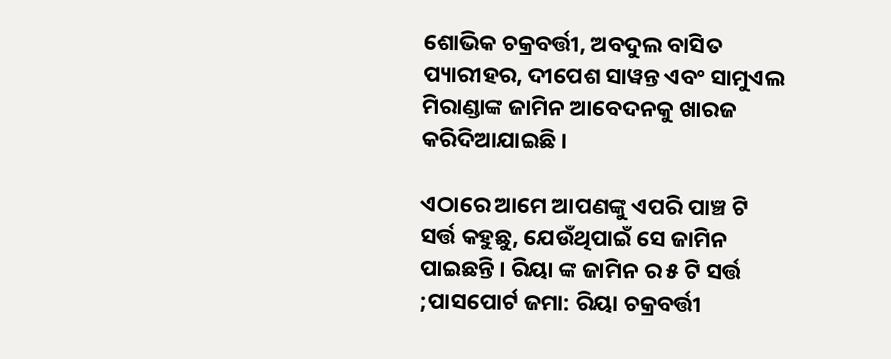ଶୋଭିକ ଚକ୍ରବର୍ତ୍ତୀ, ଅବଦୁଲ ବାସିତ ପ୍ୟାରୀହର, ଦୀପେଶ ସାୱନ୍ତ ଏବଂ ସାମୁଏଲ ମିରାଣ୍ଡାଙ୍କ ଜାମିନ ଆବେଦନକୁ ଖାରଜ କରିଦିଆଯାଇଛି ।

ଏଠାରେ ଆମେ ଆପଣଙ୍କୁ ଏପରି ପାଞ୍ଚ ଟି ସର୍ତ୍ତ କହୁଛୁ, ଯେଉଁଥିପାଇଁ ସେ ଜାମିନ ପାଇଛନ୍ତି । ରିୟା ଙ୍କ ଜାମିନ ର ୫ ଟି ସର୍ତ୍ତ ;ପାସପୋର୍ଟ ଜମା: ରିୟା ଚକ୍ରବର୍ତ୍ତୀ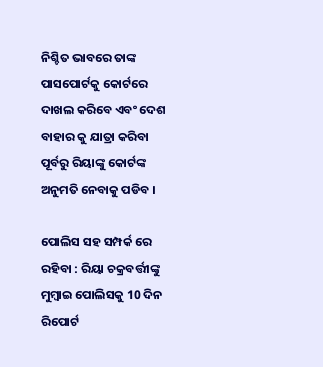ନିଶ୍ଚିତ ଭାବରେ ତାଙ୍କ ପାସପୋର୍ଟକୁ କୋର୍ଟରେ ଦାଖଲ କରିବେ ଏବଂ ଦେଶ ବାହାର କୁ ଯାତ୍ରା କରିବା ପୂର୍ବରୁ ରିୟାଙ୍କୁ କୋର୍ଟଙ୍କ ଅନୁମତି ନେବାକୁ ପଡିବ ।

ପୋଲିସ ସହ ସମ୍ପର୍କ ରେ ରହିବା : ରିୟା ଚକ୍ରବର୍ତ୍ତୀଙ୍କୁ ମୁମ୍ବାଇ ପୋଲିସକୁ 10 ଦିନ ରିପୋର୍ଟ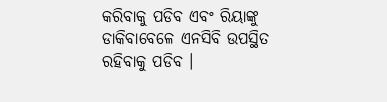କରିବାକୁ ପଡିବ ଏବଂ ରିୟାଙ୍କୁ ଡାକିବାବେଳେ ଏନସିବି ଉପସ୍ଥିତ ରହିବାକୁ ପଡିବ ।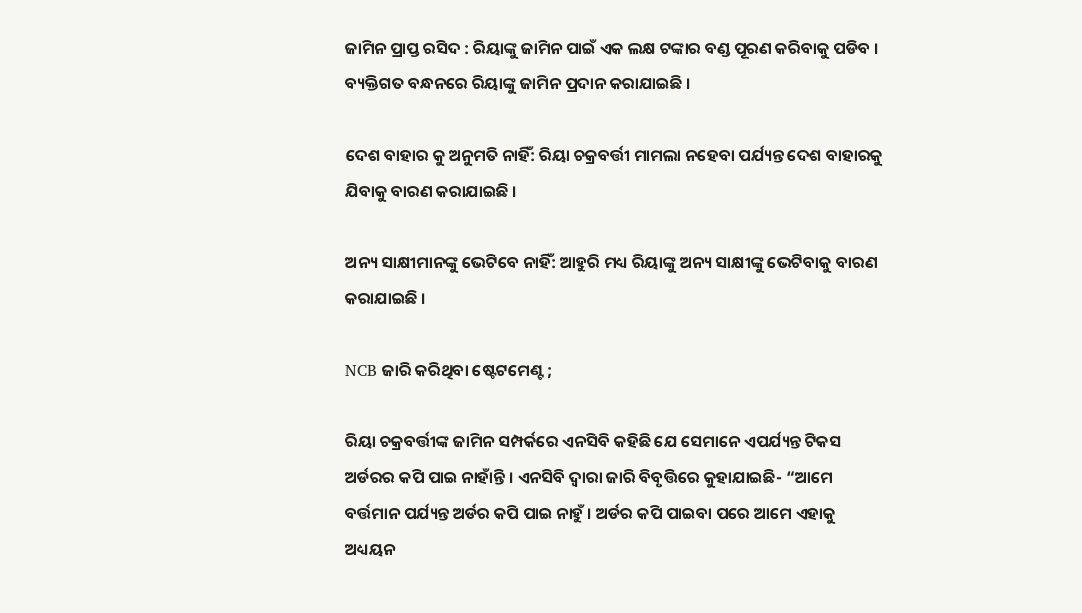ଜାମିନ ପ୍ରାପ୍ତ ରସିଦ : ରିୟାଙ୍କୁ ଜାମିନ ପାଇଁ ଏକ ଲକ୍ଷ ଟଙ୍କାର ବଣ୍ଡ ପୂରଣ କରିବାକୁ ପଡିବ । ବ୍ୟକ୍ତିଗତ ବନ୍ଧନରେ ରିୟାଙ୍କୁ ଜାମିନ ପ୍ରଦାନ କରାଯାଇଛି ।

ଦେଶ ବାହାର କୁ ଅନୁମତି ନାହିଁ: ରିୟା ଚକ୍ରବର୍ତ୍ତୀ ମାମଲା ନହେବା ପର୍ଯ୍ୟନ୍ତ ଦେଶ ବାହାରକୁ ଯିବାକୁ ବାରଣ କରାଯାଇଛି ।

ଅନ୍ୟ ସାକ୍ଷୀମାନଙ୍କୁ ଭେଟିବେ ନାହିଁ: ଆହୁରି ମଧ୍ୟ ରିୟାଙ୍କୁ ଅନ୍ୟ ସାକ୍ଷୀଙ୍କୁ ଭେଟିବାକୁ ବାରଣ କରାଯାଇଛି ।

NCB ଜାରି କରିଥିବା ଷ୍ଟେଟମେଣ୍ଟ ;

ରିୟା ଚକ୍ରବର୍ତ୍ତୀଙ୍କ ଜାମିନ ସମ୍ପର୍କରେ ଏନସିବି କହିଛି ଯେ ସେମାନେ ଏପର୍ଯ୍ୟନ୍ତ ଟିକସ ଅର୍ଡରର କପି ପାଇ ନାହାଁନ୍ତି । ଏନସିବି ଦ୍ୱାରା ଜାରି ବିବୃତ୍ତିରେ କୁହାଯାଇଛି- “ଆମେ ବର୍ତ୍ତମାନ ପର୍ଯ୍ୟନ୍ତ ଅର୍ଡର କପି ପାଇ ନାହୁଁ । ଅର୍ଡର କପି ପାଇବା ପରେ ଆମେ ଏହାକୁ ଅଧ୍ୟୟନ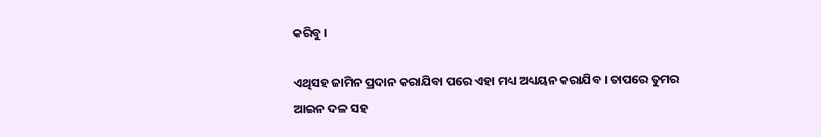କରିବୁ ।

ଏଥିସହ ଜାମିନ ପ୍ରଦାନ କରାଯିବା ପରେ ଏହା ମଧ୍ୟ ଅଧ୍ୟୟନ କରାଯିବ । ତାପରେ ତୁମର ଆଇନ ଦଳ ସହ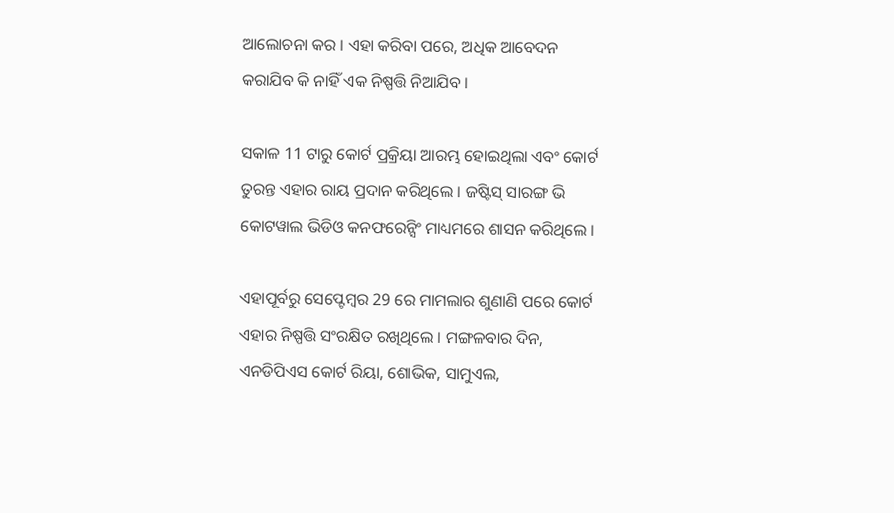ଆଲୋଚନା କର । ଏହା କରିବା ପରେ, ଅଧିକ ଆବେଦନ କରାଯିବ କି ନାହିଁ ଏକ ନିଷ୍ପତ୍ତି ନିଆଯିବ ।

ସକାଳ 11 ଟାରୁ କୋର୍ଟ ପ୍ରକ୍ରିୟା ଆରମ୍ଭ ହୋଇଥିଲା ଏବଂ କୋର୍ଟ ତୁରନ୍ତ ଏହାର ରାୟ ପ୍ରଦାନ କରିଥିଲେ । ଜଷ୍ଟିସ୍ ସାରଙ୍ଗ ଭି କୋଟୱାଲ ଭିଡିଓ କନଫରେନ୍ସିଂ ମାଧ୍ୟମରେ ଶାସନ କରିଥିଲେ ।

ଏହାପୂର୍ବରୁ ସେପ୍ଟେମ୍ବର 29 ରେ ମାମଲାର ଶୁଣାଣି ପରେ କୋର୍ଟ ଏହାର ନିଷ୍ପତ୍ତି ସଂରକ୍ଷିତ ରଖିଥିଲେ । ମଙ୍ଗଳବାର ଦିନ, ଏନଡିପିଏସ କୋର୍ଟ ରିୟା, ଶୋଭିକ, ସାମୁଏଲ,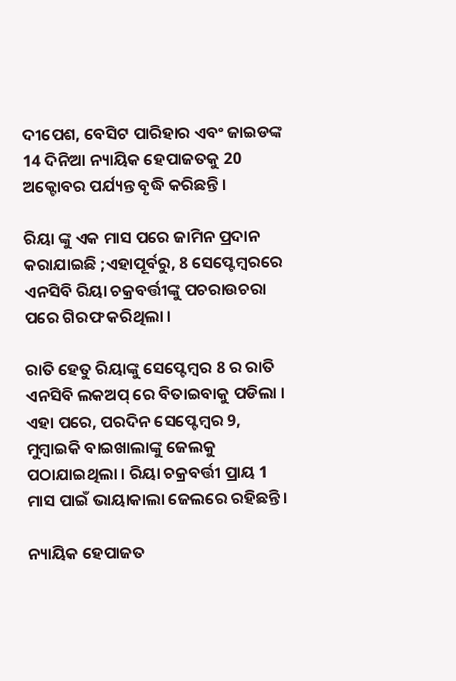ଦୀପେଶ, ବେସିଟ ପାରିହାର ଏବଂ ଜାଇଡଙ୍କ 14 ଦିନିଆ ନ୍ୟାୟିକ ହେପାଜତକୁ 20 ଅକ୍ଟୋବର ପର୍ଯ୍ୟନ୍ତ ବୃଦ୍ଧି କରିଛନ୍ତି ।

ରିୟା ଙ୍କୁ ଏକ ମାସ ପରେ ଜାମିନ ପ୍ରଦାନ କରାଯାଇଛି ;ଏହାପୂର୍ବରୁ, 8 ସେପ୍ଟେମ୍ବରରେ ଏନସିବି ରିୟା ଚକ୍ରବର୍ତ୍ତୀଙ୍କୁ ପଚରାଉଚରା ପରେ ଗିରଫ କରିଥିଲା ।

ରାତି ହେତୁ ରିୟାଙ୍କୁ ସେପ୍ଟେମ୍ବର 8 ର ରାତି ଏନସିବି ଲକଅପ୍ ରେ ବିତାଇବାକୁ ପଡିଲା । ଏହା ପରେ, ପରଦିନ ସେପ୍ଟେମ୍ବର 9, ମୁମ୍ବାଇକି ବାଇଖାଲାଙ୍କୁ ଜେଲକୁ ପଠାଯାଇଥିଲା । ରିୟା ଚକ୍ରବର୍ତ୍ତୀ ପ୍ରାୟ 1 ମାସ ପାଇଁ ଭାୟାକାଲା ଜେଲରେ ରହିଛନ୍ତି ।

ନ୍ୟାୟିକ ହେପାଜତ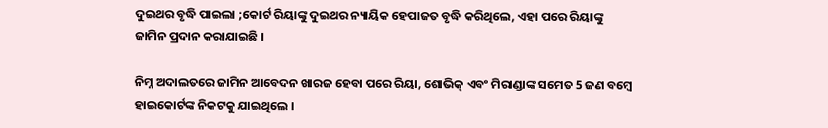ଦୁଇଥର ବୃଦ୍ଧି ପାଇଲା ;କୋର୍ଟ ରିୟାଙ୍କୁ ଦୁଇଥର ନ୍ୟାୟିକ ହେପାଜତ ବୃଦ୍ଧି କରିଥିଲେ, ଏହା ପରେ ରିୟାଙ୍କୁ ଜାମିନ ପ୍ରଦାନ କରାଯାଇଛି ।

ନିମ୍ନ ଅଦାଲତରେ ଜାମିନ ଆବେଦନ ଖାରଜ ହେବା ପରେ ରିୟା, ଶୋଭିକ୍ ଏବଂ ମିରାଣ୍ଡାଙ୍କ ସମେତ 5 ଜଣ ବମ୍ବେ ହାଇକୋର୍ଟଙ୍କ ନିକଟକୁ ଯାଇଥିଲେ ।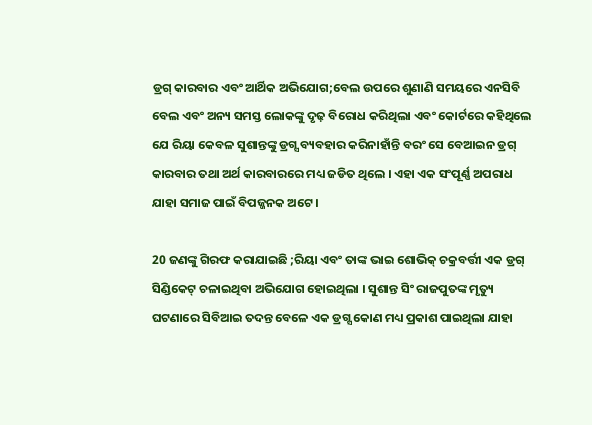ଡ୍ରଗ୍ କାରବାର ଏବଂ ଆର୍ଥିକ ଅଭିଯୋଗ;ବେଲ ଉପରେ ଶୁଣାଣି ସମୟରେ ଏନସିବି ବେଲ ଏବଂ ଅନ୍ୟ ସମସ୍ତ ଲୋକଙ୍କୁ ଦୃଢ଼ ବିରୋଧ କରିଥିଲା ଏବଂ କୋର୍ଟରେ କହିଥିଲେ ଯେ ରିୟା କେବଳ ସୁଶାନ୍ତଙ୍କୁ ଡ୍ରଗ୍ସ ବ୍ୟବହାର କରିନାହାଁନ୍ତି ବରଂ ସେ ବେଆଇନ ଡ୍ରଗ୍ କାରବାର ତଥା ଅର୍ଥ କାରବାରରେ ମଧ୍ୟ ଜଡିତ ଥିଲେ । ଏହା ଏକ ସଂପୂର୍ଣ୍ଣ ଅପରାଧ ଯାହା ସମାଜ ପାଇଁ ବିପଜ୍ଜନକ ଅଟେ ।

20 ଜଣଙ୍କୁ ଗିରଫ କରାଯାଇଛି ;ରିୟା ଏବଂ ତାଙ୍କ ଭାଇ ଶୋଭିକ୍ ଚକ୍ରବର୍ତ୍ତୀ ଏକ ଡ୍ରଗ୍ ସିଣ୍ଡିକେଟ୍ ଚଳାଇଥିବା ଅଭିଯୋଗ ହୋଇଥିଲା । ସୁଶାନ୍ତ ସିଂ ରାଜପୁତଙ୍କ ମୃତ୍ୟୁ ଘଟଣାରେ ସିବିଆଇ ତଦନ୍ତ ବେଳେ ଏକ ଡ୍ରଗ୍ସ କୋଣ ମଧ୍ୟ ପ୍ରକାଶ ପାଇଥିଲା ଯାହା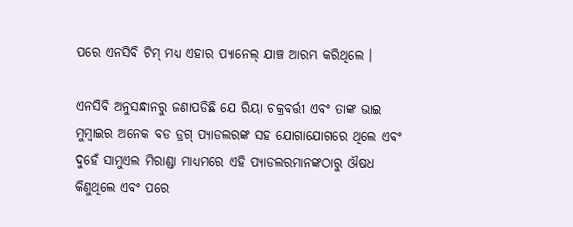ପରେ ଏନସିବି ଟିମ୍ ମଧ୍ୟ ଏହାର ପ୍ୟାନେଲ୍ ଯାଞ୍ଚ ଆରମ୍ଭ କରିଥିଲେ ।

ଏନସିବି ଅନୁସନ୍ଧାନରୁ ଜଣାପଡିଛି ଯେ ରିୟା ଚକ୍ରବର୍ତ୍ତୀ ଏବଂ ତାଙ୍କ ଭାଇ ମୁମ୍ବାଇର ଅନେକ ବଡ ଡ୍ରଗ୍ ପ୍ୟାଡଲରଙ୍କ ସହ ଯୋଗାଯୋଗରେ ଥିଲେ ଏବଂ ଦୁହେଁ ସାମୁଏଲ ମିରାଣ୍ଡା ମାଧ୍ୟମରେ ଏହି ପ୍ୟାଡଲରମାନଙ୍କଠାରୁ ଔଷଧ କିଣୁଥିଲେ ଏବଂ ପରେ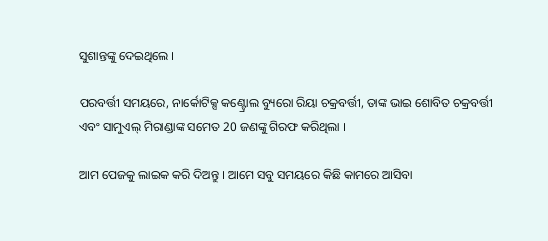ସୁଶାନ୍ତଙ୍କୁ ଦେଇଥିଲେ ।

ପରବର୍ତ୍ତୀ ସମୟରେ, ନାର୍କୋଟିକ୍ସ କଣ୍ଟ୍ରୋଲ ବ୍ୟୁରୋ ରିୟା ଚକ୍ରବର୍ତ୍ତୀ, ତାଙ୍କ ଭାଇ ଶୋବିତ ଚକ୍ରବର୍ତ୍ତୀ ଏବଂ ସାମୁଏଲ୍ ମିରାଣ୍ଡାଙ୍କ ସମେତ 20 ଜଣଙ୍କୁ ଗିରଫ କରିଥିଲା ।

ଆମ ପେଜକୁ ଲାଇକ କରି ଦିଅନ୍ତୁ । ଆମେ ସବୁ ସମୟରେ କିଛି କାମରେ ଆସିବା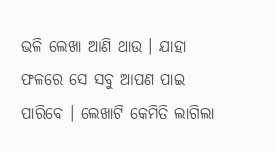ଭଳି ଲେଖା ଆଣି ଥାଉ । ଯାହା ଫଳରେ ସେ ସବୁ ଆପଣ ପାଇ ପାରିବେ । ଲେଖାଟି କେମିତି ଲାଗିଲା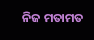ନିଜ ମତାମତ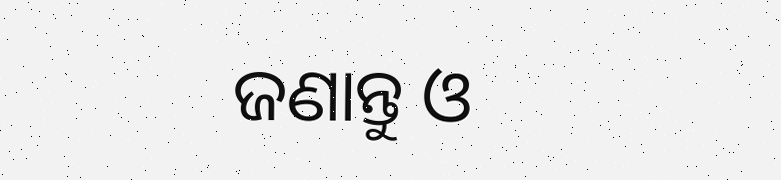ଜଣାନ୍ତୁ ଓ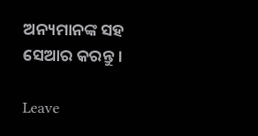ଅନ୍ୟମାନଙ୍କ ସହ ସେଆର କରନ୍ତୁ ।

Leave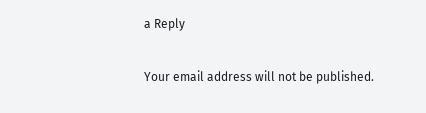a Reply

Your email address will not be published.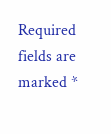Required fields are marked *